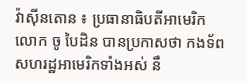វ៉ាស៊ីនតោន ៖ ប្រធានាធិបតីអាមេរិកលោក ចូ បៃដិន បានប្រកាសថា កងទ័ពសហរដ្ឋអាមេរិកទាំងអស់ នឹ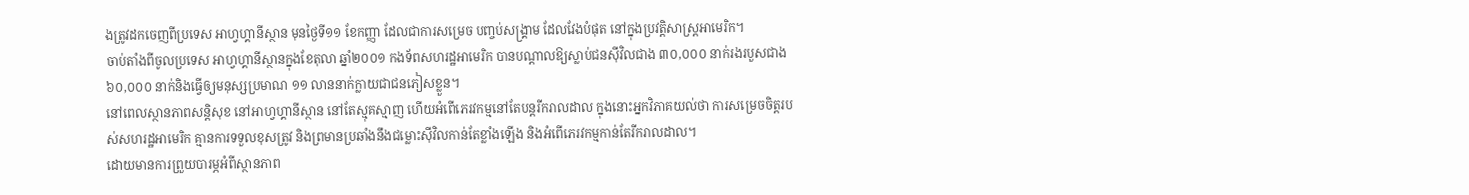ងត្រូវដកចេញពីប្រទេស អាហ្វហ្គានីស្ថាន មុនថ្ងៃទី១១ ខែកញ្ញា ដែលជាការសម្រេច បញ្ចប់សង្គ្រាម ដែលវែងបំផុត នៅក្នុងប្រវត្តិសាស្ត្រអាមេរិក។
ចាប់តាំងពីចូលប្រទេស អាហ្វហ្គានីស្ថានក្នុងខែតុលា ឆ្នាំ២០០១ កងទ័ពសហរដ្ឋអាមេរិក បានបណ្តាលឱ្យស្លាប់ជនស៊ីវិលជាង ៣០,០០០ នាក់រងរបួសជាង ៦០,០០០ នាក់និងធ្វើឲ្យមនុស្សប្រមាណ ១១ លាននាក់ក្លាយជាជនភៀសខ្លួន។
នៅពេលស្ថានភាពសន្តិសុខ នៅអាហ្វហ្គានីស្ថាន នៅតែស្មុគស្មាញ ហើយអំពើភេរវកម្មនៅតែបន្តរីករាលដាល ក្នុងនោះអ្នកវិភាគយល់ថា ការសម្រេចចិត្តរបស់សហរដ្ឋអាមេរិក គ្មានការទទួលខុសត្រូវ និងព្រមានប្រឆាំងនឹងជម្លោះស៊ីវិលកាន់តែខ្លាំងឡើង និងអំពើភេរវកម្មកាន់តែរីករាលដាល។
ដោយមានការព្រួយបារម្ភអំពីស្ថានភាព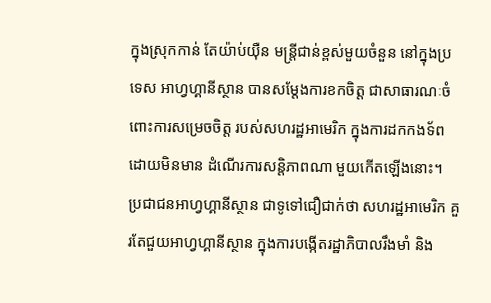ក្នុងស្រុកកាន់ តែយ៉ាប់យ៉ឺន មន្ត្រីជាន់ខ្ពស់មួយចំនួន នៅក្នុងប្រទេស អាហ្វហ្គានីស្ថាន បានសម្តែងការខកចិត្ត ជាសាធារណៈចំពោះការសម្រេចចិត្ត របស់សហរដ្ឋអាមេរិក ក្នុងការដកកងទ័ពដោយមិនមាន ដំណើរការសន្តិភាពណា មួយកើតឡើងនោះ។
ប្រជាជនអាហ្វហ្គានីស្ថាន ជាទូទៅជឿជាក់ថា សហរដ្ឋអាមេរិក គួរតែជួយអាហ្វហ្គានីស្ថាន ក្នុងការបង្កើតរដ្ឋាភិបាលរឹងមាំ និង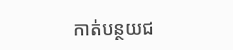កាត់បន្ថយជ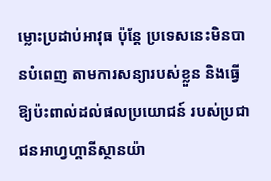ម្លោះប្រដាប់អាវុធ ប៉ុន្តែ ប្រទេសនេះមិនបានបំពេញ តាមការសន្យារបស់ខ្លួន និងធ្វើឱ្យប៉ះពាល់ដល់ផលប្រយោជន៍ របស់ប្រជាជនអាហ្វហ្គានីស្ថានយ៉ា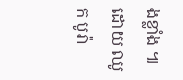ងខ្លាំង ៕
ដោយ ឈូក បូរ៉ា